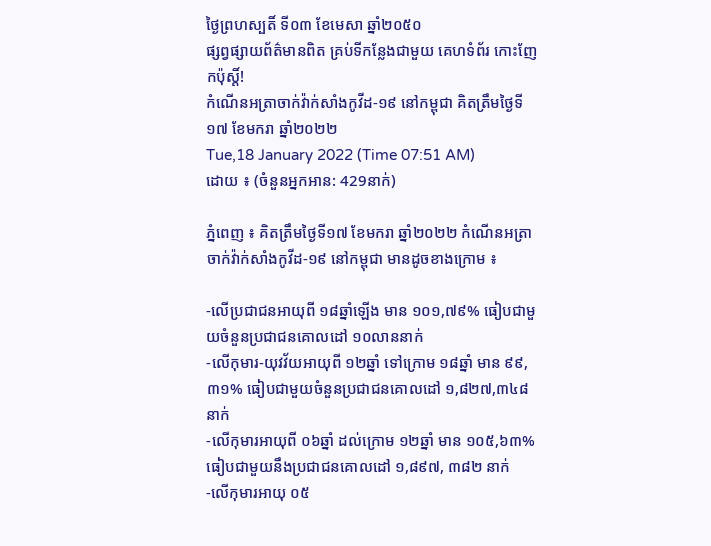ថ្ងៃព្រហស្បតិ៍ ទី០៣ ខែមេសា ឆ្នាំ២០៥០
ផ្សព្វផ្សាយព័ត៌មានពិត គ្រប់ទីកន្លែងជាមួយ គេហទំព័រ កោះញែកប៉ុស្តិ៍!
កំណើនអត្រាចាក់វ៉ាក់សាំងកូវីដ-១៩ នៅកម្ពុជា គិតត្រឹមថ្ងៃទី១៧ ខែមករា ឆ្នាំ២០២២
Tue,18 January 2022 (Time 07:51 AM)
ដោយ ៖ (ចំនួនអ្នកអាន: 429នាក់)

ភ្នំពេញ ៖ គិតត្រឹមថ្ងៃទី១៧ ខែមករា ឆ្នាំ២០២២ កំណើនអត្រាចាក់វ៉ាក់សាំងកូវីដ-១៩ នៅកម្ពុជា មានដូចខាងក្រោម ៖

-លើប្រជាជនអាយុពី ១៨ឆ្នាំឡើង មាន ១០១,៧៩% ធៀបជាមួយចំនួនប្រជាជនគោលដៅ ១០លាននាក់
-លើកុមារ-យុវវ័យអាយុពី ១២ឆ្នាំ ទៅក្រោម ១៨ឆ្នាំ មាន ៩៩,៣១% ធៀបជាមួយចំនួនប្រជាជនគោលដៅ ១,៨២៧,៣៤៨ នាក់
-លើកុមារអាយុពី ០៦ឆ្នាំ ដល់ក្រោម ១២ឆ្នាំ មាន ១០៥,៦៣% ធៀបជាមួយនឹងប្រជាជនគោលដៅ ១,៨៩៧, ៣៨២ នាក់
-លើកុមារអាយុ ០៥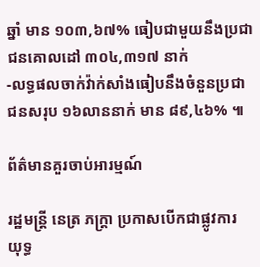ឆ្នាំ មាន ១០៣,៦៧% ធៀបជាមួយនឹងប្រជាជនគោលដៅ ៣០៤,៣១៧ នាក់
-លទ្ធផលចាក់វ៉ាក់សាំងធៀបនឹងចំនួនប្រជាជនសរុប ១៦លាននាក់ មាន ៨៩,៤៦% ៕

ព័ត៌មានគួរចាប់អារម្មណ៍

រដ្ឋមន្ត្រី នេត្រ ភក្ត្រា ប្រកាសបើកជាផ្លូវការ យុទ្ធ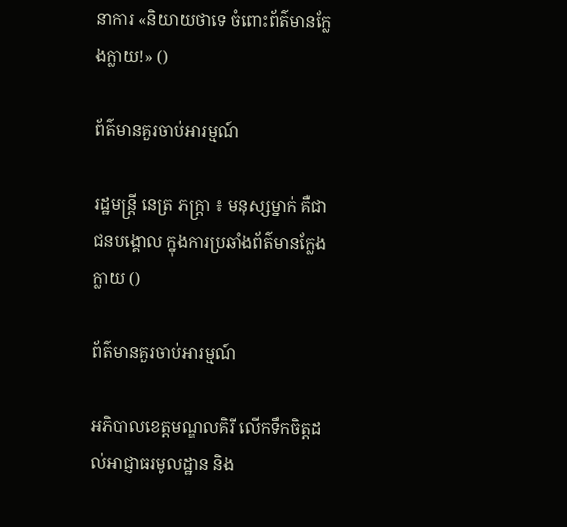នាការ «និយាយថាទេ ចំពោះព័ត៌មានក្លែងក្លាយ!» ()

ព័ត៌មានគួរចាប់អារម្មណ៍

រដ្ឋមន្ត្រី នេត្រ ភក្ត្រា ៖ មនុស្សម្នាក់ គឺជាជនបង្គោល ក្នុងការប្រឆាំងព័ត៌មានក្លែងក្លាយ ()

ព័ត៌មានគួរចាប់អារម្មណ៍

អភិបាលខេត្តមណ្ឌលគិរី លើកទឹកចិត្តដល់អាជ្ញាធរមូលដ្ឋាន និង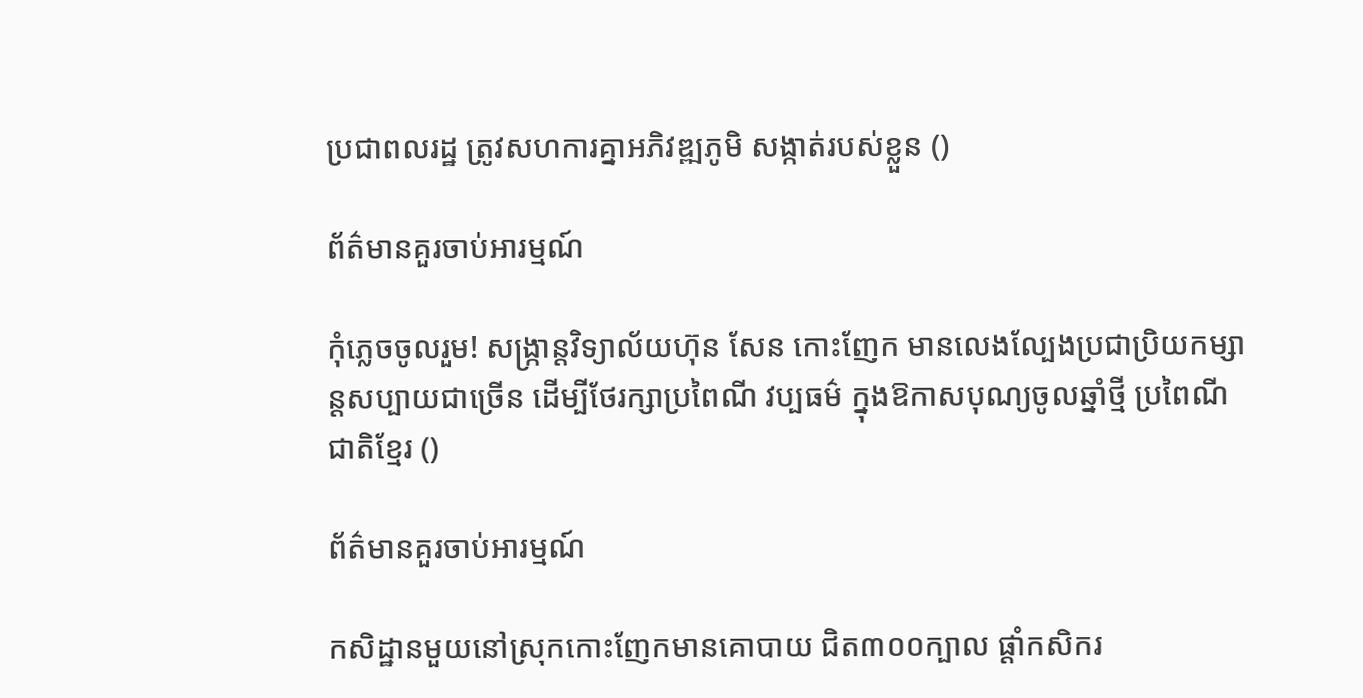ប្រជាពលរដ្ឋ ត្រូវសហការគ្នាអភិវឌ្ឍភូមិ សង្កាត់របស់ខ្លួន ()

ព័ត៌មានគួរចាប់អារម្មណ៍

កុំភ្លេចចូលរួម! សង្ក្រាន្តវិទ្យាល័យហ៊ុន សែន កោះញែក មានលេងល្បែងប្រជាប្រិយកម្សាន្តសប្បាយជាច្រើន ដើម្បីថែរក្សាប្រពៃណី វប្បធម៌ ក្នុងឱកាសបុណ្យចូលឆ្នាំថ្មី ប្រពៃណីជាតិខ្មែរ ()

ព័ត៌មានគួរចាប់អារម្មណ៍

កសិដ្ឋានមួយនៅស្រុកកោះញែកមានគោបាយ ជិត៣០០ក្បាល ផ្ដាំកសិករ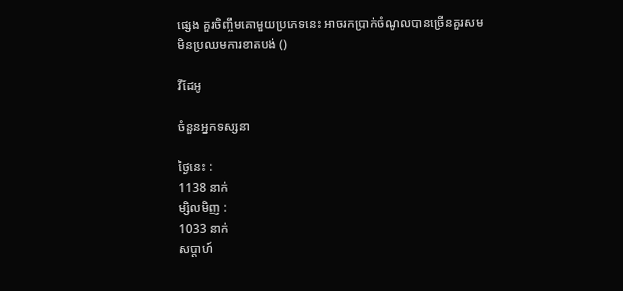ផ្សេង គួរចិញ្ចឹមគោមួយប្រភេទនេះ អាចរកប្រាក់ចំណូលបានច្រើនគួរសម មិនប្រឈមការខាតបង់ ()

វីដែអូ

ចំនួនអ្នកទស្សនា

ថ្ងៃនេះ :
1138 នាក់
ម្សិលមិញ :
1033 នាក់
សប្តាហ៍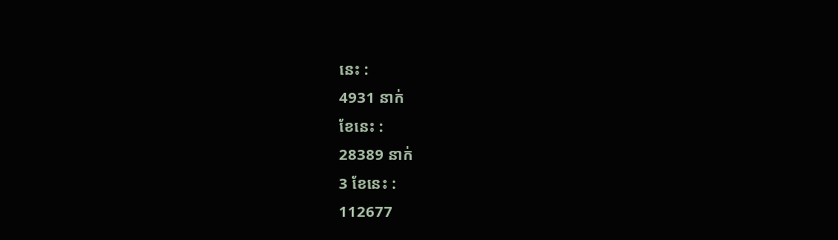នេះ :
4931 នាក់
ខែនេះ :
28389 នាក់
3 ខែនេះ :
112677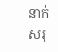នាក់
សរុ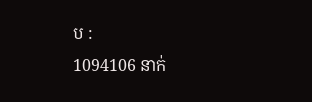ប :
1094106 នាក់